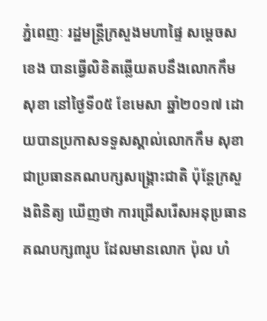ភ្នំពេញៈ រដ្ឋមន្រ្តីក្រសួងមហាផ្ទៃ សម្ដេចស ខេង បានធ្វើលិខិតឆ្លើយតបនឹងលោកកឹម សុខា នៅថ្ងៃទី០៥ ខែមេសា ឆ្នាំ២០១៧ ដោយបានប្រកាសទទួសស្គាល់លោកកឹម សុខា ជាប្រធានគណបក្សសង្គ្រោះជាតិ ប៉ុន្តែក្រសួងពិនិត្យ ឃើញថា ការជ្រើសរើសអនុប្រធានគណបក្ស៣រូប ដែលមានលោក ប៉ុល ហំ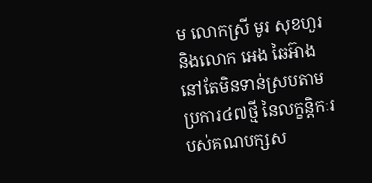ម លោកស្រី មូរ សុខហួរ និងលោក អេង ឆៃអ៊ាង នៅតែមិនទាន់ស្របតាមប្រការ៤៧ថ្មី នៃលក្ខន្តិកៈរបស់គណបក្សស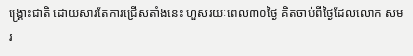ង្គ្រោះជាតិ ដោយសារតែការជ្រើសតាំងនេះ ហួសរយៈពេល៣០ថ្ងៃ គិតចាប់ពីថ្ងៃដែលលោក សម រ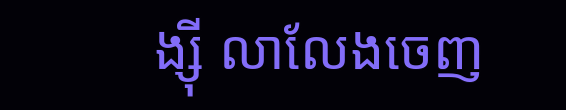ង្ស៊ី លាលែងចេញ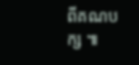ពីគណបក្ស ៕